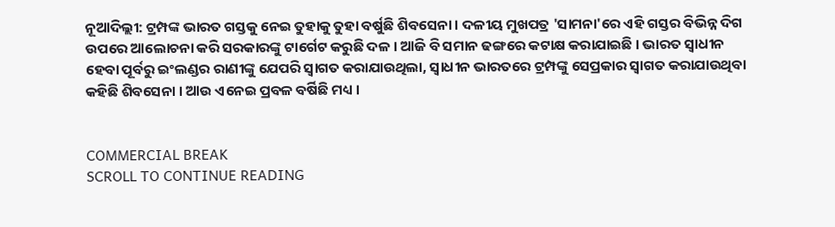ନୂଆଦିଲ୍ଲୀ: ଟ୍ରମ୍ପଙ୍କ ଭାରତ ଗସ୍ତକୁ ନେଇ ତୁହାକୁ ତୁହା ବର୍ଷୁଛି ଶିବସେନା । ଦଳୀୟ ମୁଖପତ୍ର 'ସାମନା'ରେ ଏହି ଗସ୍ତର ବିଭିନ୍ନ ଦିଗ ଉପରେ ଆଲୋଚନା କରି ସରକାରଙ୍କୁ ଟାର୍ଗେଟ କରୁଛି ଦଳ । ଆଜି ବି ସମାନ ଢଙ୍ଗରେ କଟାକ୍ଷ କରାଯାଇଛି । ଭାରତ ସ୍ୱାଧୀନ ହେବା ପୂର୍ବରୁ ଇଂଲଣ୍ଡର ରାଣୀଙ୍କୁ ଯେପରି ସ୍ୱାଗତ କରାଯାଉଥିଲା, ସ୍ୱାଧୀନ ଭାରତରେ ଟ୍ରମ୍ପଙ୍କୁ ସେପ୍ରକାର ସ୍ୱାଗତ କରାଯାଉଥିବା କହିଛି ଶିବସେନା । ଆଉ ଏନେଇ ପ୍ରବଳ ବର୍ଷିଛି ମଧ୍ୟ ।


COMMERCIAL BREAK
SCROLL TO CONTINUE READING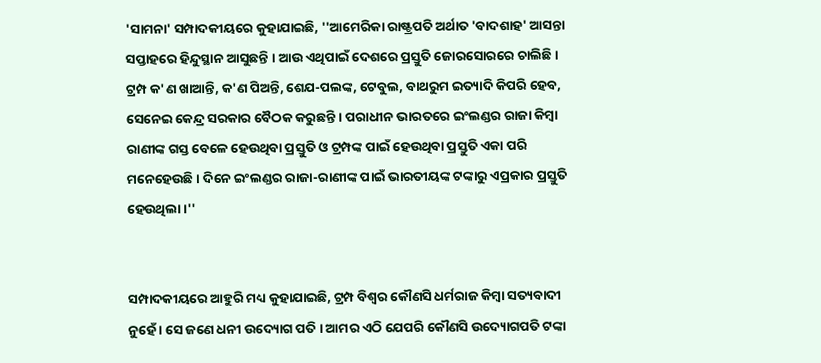'ସାମନା' ସମ୍ପାଦକୀୟରେ କୁହାଯାଇଛି, ''ଆମେରିକା ରାଷ୍ଟ୍ରପତି ଅର୍ଥାତ 'ବାଦଶାହ' ଆସନ୍ତା ସପ୍ତାହରେ ହିନ୍ଦୁସ୍ଥାନ ଆସୁଛନ୍ତି । ଆଉ ଏଥିପାଇଁ ଦେଶରେ ପ୍ରସ୍ତୁତି ଜୋରସୋରରେ ଚାଲିଛି । ଟ୍ରମ୍ପ କ'ଣ ଖାଆନ୍ତି, କ'ଣ ପିଅନ୍ତି, ଶେଯ-ପଲଙ୍କ, ଟେବୁଲ, ବାଥରୁମ ଇତ୍ୟାଦି କିପରି ହେବ, ସେନେଇ କେନ୍ଦ୍ର ସରକାର ବୈଠକ କରୁଛନ୍ତି । ପରାଧୀନ ଭାରତରେ ଇଂଲଣ୍ଡର ରାଜା କିମ୍ବା ରାଣୀଙ୍କ ଗସ୍ତ ବେଳେ ହେଉଥିବା ପ୍ରସ୍ତୁତି ଓ ଟ୍ରମ୍ପଙ୍କ ପାଇଁ ହେଉଥିବା ପ୍ରସ୍ତୁତି ଏକା ପରି ମନେହେଉଛି । ଦିନେ ଇଂଲଣ୍ଡର ରାଜା-ରାଣୀଙ୍କ ପାଇଁ ଭାରତୀୟଙ୍କ ଟଙ୍କାରୁ ଏପ୍ରକାର ପ୍ରସ୍ତୁତି ହେଉଥିଲା ।''


ସମ୍ପାଦକୀୟରେ ଆହୁରି ମଧ୍ୟ କୁହାଯାଇଛି, ଟ୍ରମ୍ପ ବିଶ୍ୱର କୌଣସି ଧର୍ମରାଜ କିମ୍ବା ସତ୍ୟବାଦୀ ନୁହେଁ । ସେ ଜଣେ ଧନୀ ଉଦ୍ୟୋଗ ପତି । ଆମର ଏଠି ଯେପରି କୌଣସି ଉଦ୍ୟୋଗପତି ଟଙ୍କା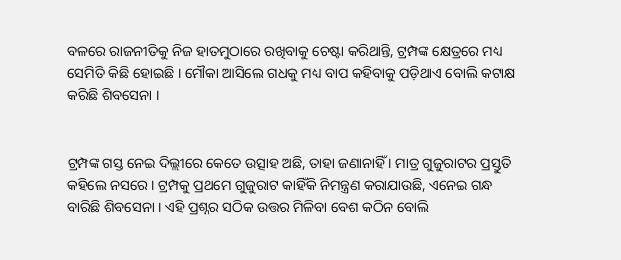ବଳରେ ରାଜନୀତିକୁ ନିଜ ହାତମୁଠାରେ ରଖିବାକୁ ଚେଷ୍ଟା କରିଥାନ୍ତି, ଟ୍ରମ୍ପଙ୍କ କ୍ଷେତ୍ରରେ ମଧ୍ୟ ସେମିତି କିଛି ହୋଇଛି । ମୌକା ଆସିଲେ ଗଧକୁ ମଧ୍ୟ ବାପ କହିବାକୁ ପଡ଼ିଥାଏ ବୋଲି କଟାକ୍ଷ କରିଛି ଶିବସେନା ।


ଟ୍ରମ୍ପଙ୍କ ଗସ୍ତ ନେଇ ଦିଲ୍ଲୀରେ କେତେ ଉତ୍ସାହ ଅଛି, ତାହା ଜଣାନାହିଁ । ମାତ୍ର ଗୁଜୁରାଟର ପ୍ରସ୍ତୁତି କହିଲେ ନସରେ । ଟ୍ରମ୍ପକୁ ପ୍ରଥମେ ଗୁଜୁରାଟ କାହିଁକି ନିମନ୍ତ୍ରଣ କରାଯାଉଛି, ଏନେଇ ଗନ୍ଧ ବାରିଛି ଶିବସେନା । ଏହି ପ୍ରଶ୍ନର ସଠିକ ଉତ୍ତର ମିଳିବା ବେଶ କଠିନ ବୋଲି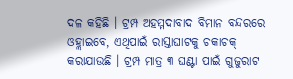ଦଳ କହିଛି । ଟ୍ରମ୍ପ ଅହମ୍ମଦାବାଦ ବିମାନ ବନ୍ଦରରେ ଓହ୍ଲାଇବେ, ଏଥିପାଇଁ ରାସ୍ତାଘାଟକୁ ଚକାଚକ୍ କରାଯାଉଛି । ଟ୍ରମ୍ପ ମାତ୍ର ୩ ଘଣ୍ଟା ପାଇଁ ଗୁଜୁରାଟ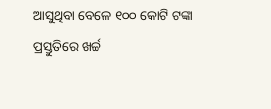ଆସୁଥିବା ବେଳେ ୧୦୦ କୋଟି ଟଙ୍କା ପ୍ରସ୍ତୁତିରେ ଖର୍ଚ୍ଚ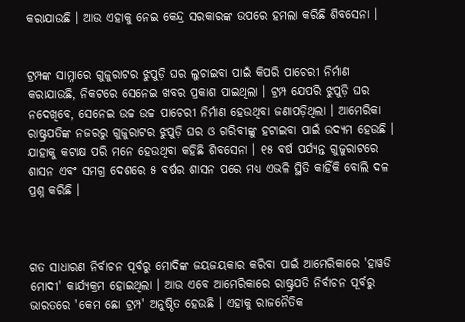କରାଯାଉଛି । ଆଉ ଏହାକୁ ନେଇ କେନ୍ଦ୍ର ସରକାରଙ୍କ ଉପରେ ହମଲା କରିଛି ଶିବସେନା ।


ଟ୍ରମ୍ପଙ୍କ ସାମ୍ନାରେ ଗୁଜୁରାଟର ଝୁପୁଡ଼ି ଘର ଲୁଚାଇବା ପାଇଁ କିପରି ପାଚେରୀ ନିର୍ମାଣ କରାଯାଉଛି, ନିକଟରେ ସେନେଇ ଖବର ପ୍ରକାଶ ପାଇଥିଲା । ଟ୍ରମ୍ପ ଯେପରି ଝୁପୁଡ଼ି ଘର ନଦେଖିବେ, ସେନେଇ ଉଚ୍ଚ ଉଚ୍ଚ ପାଚେରୀ ନିର୍ମାଣ ହେଉଥିବା ଜଣାପଡ଼ିଥିଲା । ଆମେରିକା ରାଷ୍ଟ୍ରପତିଙ୍କ ନଜରରୁ ଗୁଜୁରାଟର ଝୁପୁଡ଼ି ଘର ଓ ଗରିବୀଙ୍କୁ ହଟାଇବା ପାଇଁ ଉଦ୍ୟମ ହେଉଛି । ଯାହାକୁ କଟାକ୍ଷ ପରି ମନେ ହେଉଥିବା କହିଛି ଶିବସେନା । ୧୫ ବର୍ଷ ପର୍ଯ୍ୟନ୍ତ ଗୁଜୁରାଟରେ ଶାସନ ଏବଂ ସମଗ୍ର ଦେଶରେ ୫ ବର୍ଷର ଶାସନ ପରେ ମଧ୍ୟ ଏଭଳି ସ୍ଥିତି କାହିଁକି ବୋଲି ଦଳ ପ୍ରଶ୍ନ କରିଛି ।



ଗତ ସାଧାରଣ ନିର୍ବାଚନ ପୂର୍ବରୁ ମୋଦିଙ୍କ ଜୟଜୟକାର କରିବା ପାଇଁ ଆମେରିକାରେ 'ହାୱଡି ମୋଦୀ' କାର୍ଯ୍ୟକ୍ରମ ହୋଇଥିଲା । ଆଉ ଏବେ ଆମେରିକାରେ ରାଷ୍ଟ୍ରପତି ନିର୍ବାଚନ ପୂର୍ବରୁ ଭାରତରେ 'କେମ ଛୋ ଟ୍ରମ୍ପ' ଅନୁଷ୍ଠିତ ହେଉଛି । ଏହାକୁ ରାଜନୈତିକ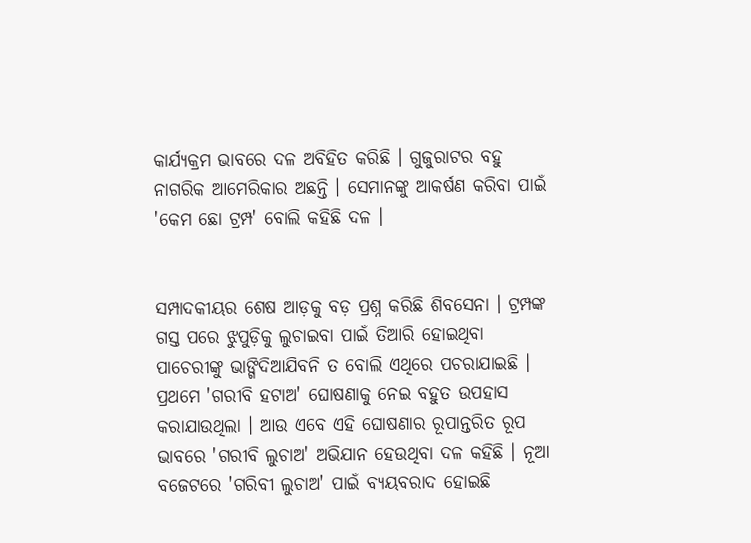କାର୍ଯ୍ୟକ୍ରମ ଭାବରେ ଦଳ ଅବିହିତ କରିଛି । ଗୁଜୁରାଟର ବହୁ ନାଗରିକ ଆମେରିକାର ଅଛନ୍ତି । ସେମାନଙ୍କୁ ଆକର୍ଷଣ କରିବା ପାଇଁ 'କେମ ଛୋ ଟ୍ରମ୍ପ' ବୋଲି କହିଛି ଦଳ ।


ସମ୍ପାଦକୀୟର ଶେଷ ଆଡ଼କୁ ବଡ଼ ପ୍ରଶ୍ନ କରିଛି ଶିବସେନା । ଟ୍ରମ୍ପଙ୍କ ଗସ୍ତ ପରେ ଝୁପୁଡ଼ିକୁ ଲୁଚାଇବା ପାଇଁ ତିଆରି ହୋଇଥିବା ପାଚେରୀଙ୍କୁ ଭାଙ୍ଗିଦିଆଯିବନି ତ ବୋଲି ଏଥିରେ ପଚରାଯାଇଛି । ପ୍ରଥମେ 'ଗରୀବି ହଟାଅ' ଘୋଷଣାକୁ ନେଇ ବହୁତ ଉପହାସ କରାଯାଉଥିଲା । ଆଉ ଏବେ ଏହି ଘୋଷଣାର ରୂପାନ୍ତରିତ ରୂପ ଭାବରେ 'ଗରୀବି ଲୁଚାଅ' ଅଭିଯାନ ହେଉଥିବା ଦଳ କହିଛି । ନୂଆ ବଜେଟରେ 'ଗରିବୀ ଲୁଚାଅ' ପାଇଁ ବ୍ୟୟବରାଦ ହୋଇଛି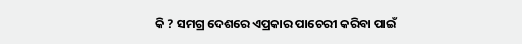କି ? ସମଗ୍ର ଦେଶରେ ଏପ୍ରକାର ପାଚେରୀ କରିବା ପାଇଁ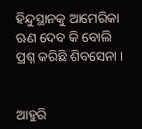ହିନ୍ଦୁସ୍ଥାନକୁ ଆମେରିକା ଋଣ ଦେବ କି ବୋଲି ପ୍ରଶ୍ନ କରିଛି ଶିବସେନା ।


ଆହୁରି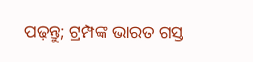ପଢ଼ନ୍ତୁ; ଟ୍ରମ୍ପଙ୍କ ଭାରତ ଗସ୍ତ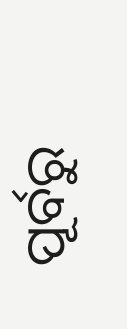ପୂର୍ବରୁ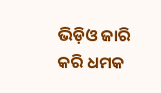ଭିଡ଼ିଓ ଜାରି କରି ଧମକ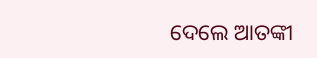ଦେଲେ ଆତଙ୍କୀ